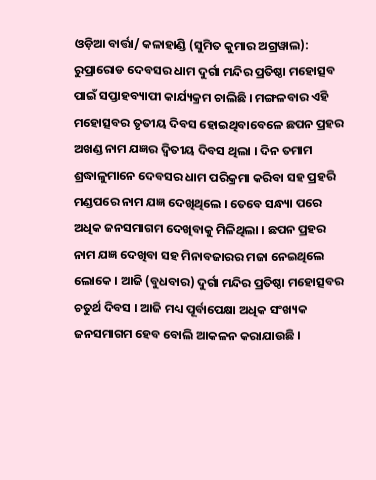ଓଡ଼ିଆ ବାର୍ତ୍ତା/ କଳାହାଣ୍ଡି (ସୁମିତ କୁମାର ଅଗ୍ରୱାଲ): ରୁପ୍ରାରୋଡ ଦେବସର ଧାମ ଦୁର୍ଗା ମନ୍ଦିର ପ୍ରତିଷ୍ଠା ମହୋତ୍ସବ ପାଇଁ ସପ୍ତାହବ୍ୟାପୀ କାର୍ଯ୍ୟକ୍ରମ ଚାଲିଛି । ମଙ୍ଗଳବାର ଏହି ମହୋତ୍ସବର ତୃତୀୟ ଦିବସ ହୋଇଥିବାବେଳେ ଛପନ ପ୍ରହର ଅଖଣ୍ଡ ନାମ ଯଜ୍ଞର ଦ୍ବିତୀୟ ଦିବସ ଥିଲା । ଦିନ ତମାମ ଶ୍ରଦ୍ଧାଳୁମାନେ ଦେବସର ଧାମ ପରିକ୍ରମା କରିବା ସହ ପ୍ରହରି ମଣ୍ଡପରେ ନାମ ଯଜ୍ଞ ଦେଖିଥିଲେ । ତେବେ ସନ୍ଧ୍ୟା ପରେ ଅଧିକ ଜନସମାଗମ ଦେଖିବାକୁ ମିଳିଥିଲା । ଛପନ ପ୍ରହର ନାମ ଯଜ୍ଞ ଦେଖିବା ସହ ମିନାବଜାରର ମଜା ନେଇଥିଲେ ଲୋକେ । ଆଜି (ବୁଧବାର) ଦୁର୍ଗା ମନ୍ଦିର ପ୍ରତିଷ୍ଠା ମହୋତ୍ସବର ଚତୁର୍ଥ ଦିବସ । ଆଜି ମଧ୍ୟ ପୂର୍ବାପେକ୍ଷା ଅଧିକ ସଂଖ୍ୟକ ଜନସମାଗମ ହେବ ବୋଲି ଆକଳନ କରାଯାଉଛି ।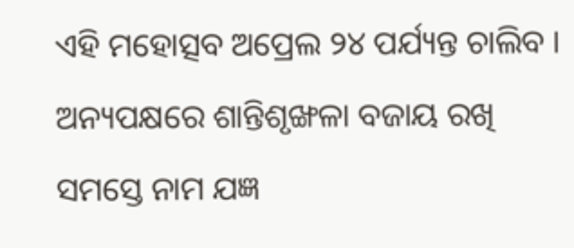ଏହି ମହୋତ୍ସବ ଅପ୍ରେଲ ୨୪ ପର୍ଯ୍ୟନ୍ତ ଚାଲିବ । ଅନ୍ୟପକ୍ଷରେ ଶାନ୍ତିଶୃଙ୍ଖଳା ବଜାୟ ରଖି ସମସ୍ତେ ନାମ ଯଜ୍ଞ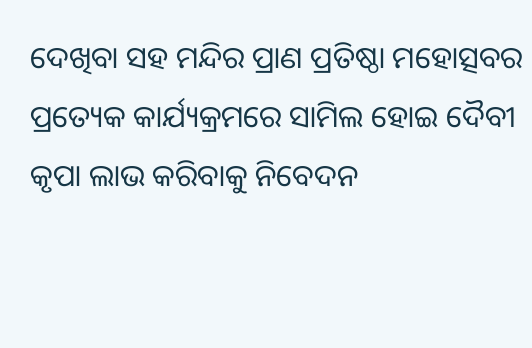ଦେଖିବା ସହ ମନ୍ଦିର ପ୍ରାଣ ପ୍ରତିଷ୍ଠା ମହୋତ୍ସବର ପ୍ରତ୍ୟେକ କାର୍ଯ୍ୟକ୍ରମରେ ସାମିଲ ହୋଇ ଦୈବୀ କୃପା ଲାଭ କରିବାକୁ ନିବେଦନ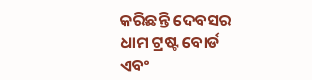କରିଛନ୍ତି ଦେବସର ଧାମ ଟ୍ରଷ୍ଟ ବୋର୍ଡ ଏବଂ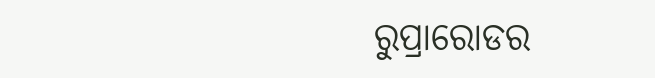ରୁପ୍ରାରୋଡର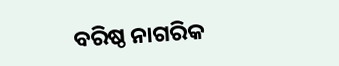ବରିଷ୍ଠ ନାଗରିକ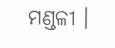ମଣ୍ଡଳୀ ।